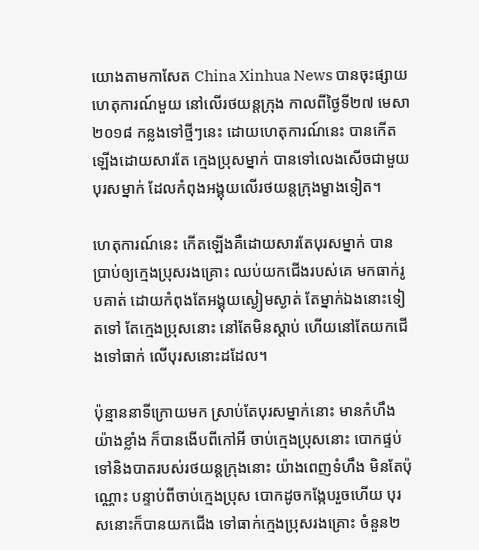យោងតាមកាសែត China Xinhua News បានចុះផ្សាយហេតុការណ៍មួយ នៅលើរថយន្តក្រុង កាលពីថ្ងៃទី២៧ មេសា ២០១៨ កន្លងទៅថ្មីៗនេះ ដោយហេតុការណ៍នេះ បានកើតឡើងដោយសារតែ ក្មេងប្រុសម្នាក់ បានទៅលេងសើចជាមួយបុរសម្នាក់ ដែលកំពុងអង្គុយលើរថយន្តក្រុងម្ខាងទៀត។

ហេតុការណ៍នេះ កើតឡើងគឺដោយសារតែបុរសម្នាក់ បានប្រាប់ឲ្យក្មេងប្រុសរងគ្រោះ ឈប់យកជើងរបស់គេ មកធាក់រូបគាត់ ដោយកំពុងតែអង្គុយស្ងៀមស្ងាត់ តែម្នាក់ឯងនោះទៀតទៅ តែក្មេងប្រុសនោះ នៅតែមិនស្តាប់ ហើយនៅតែយកជើងទៅធាក់ លើបុរសនោះដដែល។

ប៉ុន្មាននាទីក្រោយមក ស្រាប់តែបុរសម្នាក់នោះ មានកំហឹងយ៉ាងខ្លាំង ក៏បានងើបពីកៅអី ចាប់ក្មេងប្រុសនោះ បោកផ្ទប់ទៅនិងបាតរបស់រថយន្តក្រុងនោះ យ៉ាងពេញទំហឹង មិនតែប៉ុណ្ណោះ បន្ទាប់ពីចាប់ក្មេងប្រុស បោកដូចកង្កែបរួចហើយ បុរសនោះក៏បានយកជើង ទៅធាក់ក្មេងប្រុសរងគ្រោះ ចំនួន២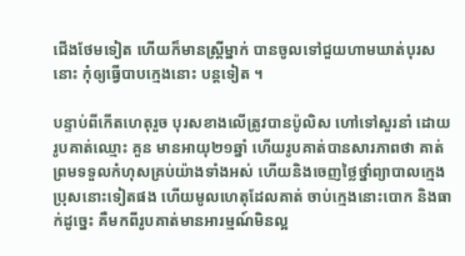ជើងថែមទៀត ហើយក៏មានស្ត្រីម្នាក់ បានចូលទៅជួយហាមឃាត់បុរសនោះ កុំឲ្យធ្វើបាបក្មេងនោះ បន្តទៀត ។

បន្ទាប់ពីកើតហេតុរួច បុរសខាងលើត្រូវបានប៉ូលិស ហៅទៅសួរនាំ ដោយរូបគាត់ឈ្មោះ គួន មានអាយុ២១ឆ្នាំ ហើយរូបគាត់បានសារភាពថា គាត់ព្រមទទួលកំហុសគ្រប់យ៉ាងទាំងអស់ ហើយនិងចេញថ្លៃថ្នាំព្យាបាលក្មេងប្រុសនោះទៀតផង ហើយមូលហេតុដែលគាត់ ចាប់ក្មេងនោះបោក និងធាក់ដូច្នេះ គឺមកពីរូបគាត់មានអារម្មណ៍មិនល្អ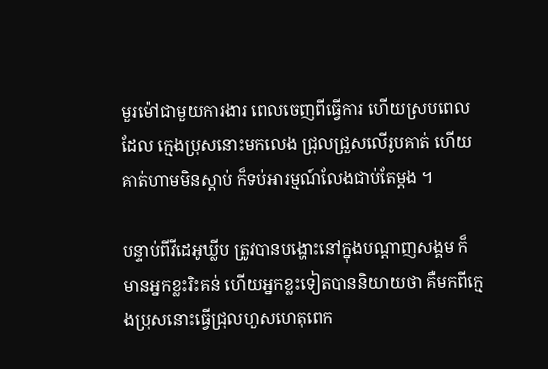មួរម៉ៅជាមួយការងារ ពេលចេញពីធ្វើការ ហើយស្របពេលដែល ក្មេងប្រុសនោះមកលេង ជ្រុលជ្រួសលើរូបគាត់ ហើយគាត់ហាមមិនស្តាប់ ក៏ទប់អារម្មណ៍លែងជាប់តែម្តង ។

បន្ទាប់ពីវីដេអូឃ្លីប ត្រូវបានបង្ហោះនៅក្នុងបណ្តាញសង្គម ក៏មានអ្នកខ្លះរិះគន់ ហើយអ្នកខ្លះទៀតបាននិយាយថា គឺមកពីក្មេងប្រុសនោះធ្វើជ្រុលហួសហេតុពេក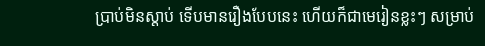ប្រាប់មិនស្តាប់ ទើបមានរឿងបែបនេះ ហើយក៏ជាមេរៀនខ្លះៗ សម្រាប់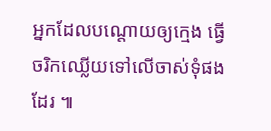អ្នកដែលបណ្តោយឲ្យក្មេង ធ្វើចរិកឈ្លើយទៅលើចាស់ទុំផងដែរ ៕